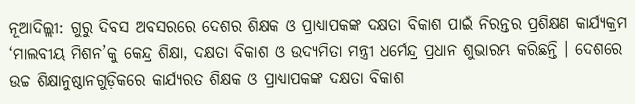ନୂଆଦିଲ୍ଲୀ: ଗୁରୁ ଦିବସ ଅବସରରେ ଦେଶର ଶିକ୍ଷକ ଓ ପ୍ରାଧ୍ୟାପକଙ୍କ ଦକ୍ଷତା ବିକାଶ ପାଇଁ ନିରନ୍ତର ପ୍ରଶିକ୍ଷଣ କାର୍ଯ୍ୟକ୍ରମ ‘ମାଲବୀୟ ମିଶନ’କୁ କେନ୍ଦ୍ର ଶିକ୍ଷା, ଦକ୍ଷତା ବିକାଶ ଓ ଉଦ୍ୟମିତା ମନ୍ତ୍ରୀ ଧର୍ମେନ୍ଦ୍ର ପ୍ରଧାନ ଶୁଭାରମ୍ଭ କରିଛନ୍ତି । ଦେଶରେ ଉଚ୍ଚ ଶିକ୍ଷାନୁଷ୍ଠାନଗୁଡ଼ିକରେ କାର୍ଯ୍ୟରତ ଶିକ୍ଷକ ଓ ପ୍ରାଧ୍ୟାପକଙ୍କ ଦକ୍ଷତା ବିକାଶ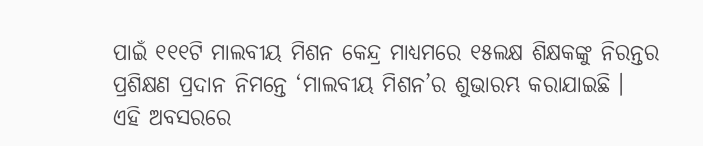ପାଇଁ ୧୧୧ଟି ମାଲବୀୟ ମିଶନ କେନ୍ଦ୍ର ମାଧ୍ୟମରେ ୧୫ଲକ୍ଷ ଶିକ୍ଷକଙ୍କୁ ନିରନ୍ତର ପ୍ରଶିକ୍ଷଣ ପ୍ରଦାନ ନିମନ୍ତେ ‘ମାଲବୀୟ ମିଶନ’ର ଶୁଭାରମ୍ଭ କରାଯାଇଛି ।
ଏହି ଅବସରରେ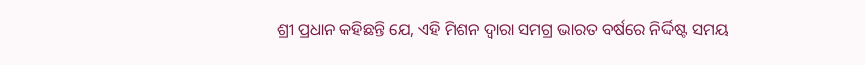ଶ୍ରୀ ପ୍ରଧାନ କହିଛନ୍ତି ଯେ, ଏହି ମିଶନ ଦ୍ୱାରା ସମଗ୍ର ଭାରତ ବର୍ଷରେ ନିର୍ଦ୍ଦିଷ୍ଟ ସମୟ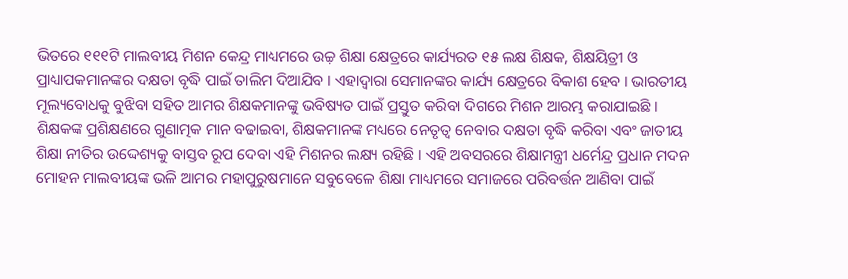ଭିତରେ ୧୧୧ଟି ମାଲବୀୟ ମିଶନ କେନ୍ଦ୍ର ମାଧ୍ୟମରେ ଉଚ୍ଚ଼ ଶିକ୍ଷା କ୍ଷେତ୍ରରେ କାର୍ଯ୍ୟରତ ୧୫ ଲକ୍ଷ ଶିକ୍ଷକ, ଶିକ୍ଷୟିତ୍ରୀ ଓ ପ୍ରାଧ୍ୟାପକମାନଙ୍କର ଦକ୍ଷତା ବୃଦ୍ଧି ପାଇଁ ତାଲିମ ଦିଆଯିବ । ଏହାଦ୍ୱାରା ସେମାନଙ୍କର କାର୍ଯ୍ୟ କ୍ଷେତ୍ରରେ ବିକାଶ ହେବ । ଭାରତୀୟ ମୂଲ୍ୟବୋଧକୁ ବୁଝିବା ସହିତ ଆମର ଶିକ୍ଷକମାନଙ୍କୁ ଭବିଷ୍ୟତ ପାଇଁ ପ୍ରସ୍ତୁତ କରିବା ଦିଗରେ ମିଶନ ଆରମ୍ଭ କରାଯାଇଛି । ଶିକ୍ଷକଙ୍କ ପ୍ରଶିକ୍ଷଣରେ ଗୁଣାତ୍ମକ ମାନ ବଢାଇବା, ଶିକ୍ଷକମାନଙ୍କ ମଧ୍ୟରେ ନେତୃତ୍ୱ ନେବାର ଦକ୍ଷତା ବୃଦ୍ଧି କରିବା ଏବଂ ଜାତୀୟ ଶିକ୍ଷା ନୀତିର ଉଦ୍ଦେଶ୍ୟକୁ ବାସ୍ତବ ରୂପ ଦେବା ଏହି ମିଶନର ଲକ୍ଷ୍ୟ ରହିଛି । ଏହି ଅବସରରେ ଶିକ୍ଷାମନ୍ତ୍ରୀ ଧର୍ମେନ୍ଦ୍ର ପ୍ରଧାନ ମଦନ ମୋହନ ମାଲବୀୟଙ୍କ ଭଳି ଆମର ମହାପୁରୁଷମାନେ ସବୁବେଳେ ଶିକ୍ଷା ମାଧ୍ୟମରେ ସମାଜରେ ପରିବର୍ତ୍ତନ ଆଣିବା ପାଇଁ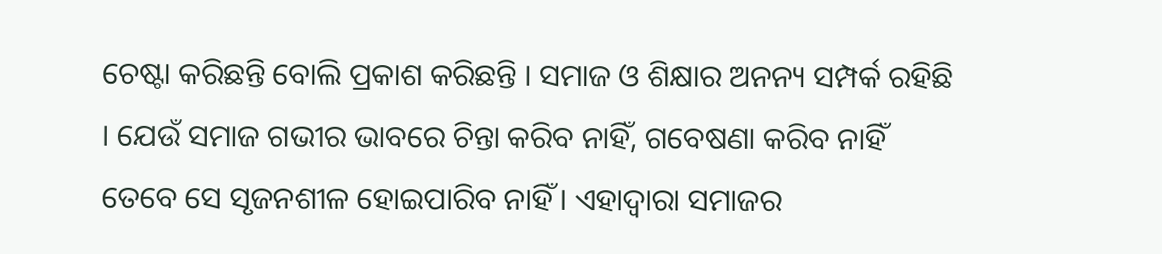ଚେଷ୍ଟା କରିଛନ୍ତି ବୋଲି ପ୍ରକାଶ କରିଛନ୍ତି । ସମାଜ ଓ ଶିକ୍ଷାର ଅନନ୍ୟ ସମ୍ପର୍କ ରହିଛି । ଯେଉଁ ସମାଜ ଗଭୀର ଭାବରେ ଚିନ୍ତା କରିବ ନାହିଁ, ଗବେଷଣା କରିବ ନାହିଁ ତେବେ ସେ ସୃଜନଶୀଳ ହୋଇପାରିବ ନାହିଁ । ଏହାଦ୍ୱାରା ସମାଜର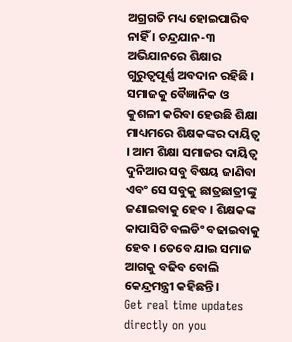ଅଗ୍ରଗତି ମଧ୍ୟ ହୋଇପାରିବ ନାହିଁ । ଚନ୍ଦ୍ରଯାନ-୩ ଅଭିଯାନରେ ଶିକ୍ଷାର ଗୁରୁତ୍ୱପୂର୍ଣ୍ଣ ଅବଦାନ ରହିଛି । ସମାଜକୁ ବୈଜ୍ଞାନିକ ଓ କୁଶଳୀ କରିବା ହେଉଛି ଶିକ୍ଷା ମାଧ୍ୟମରେ ଶିକ୍ଷକଙ୍କର ଦାୟିତ୍ୱ । ଆମ ଶିକ୍ଷା ସମାଜର ଦାୟିତ୍ୱ ଦୁନିଆର ସବୁ ବିଷୟ ଜାଣିବା ଏବଂ ସେ ସବୁକୁ ଛାତ୍ରଛାତ୍ରୀଙ୍କୁ ଜଣାଇବାକୁ ହେବ । ଶିକ୍ଷକଙ୍କ କାପାସିଟି ବଲଡିଂ ବଢାଇବାକୁ ହେବ । ତେବେ ଯାଇ ସମାଜ ଆଗକୁ ବଢିବ ବୋଲି କେନ୍ଦ୍ରମନ୍ତ୍ରୀ କହିଛନ୍ତି ।
Get real time updates directly on you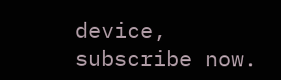device, subscribe now.